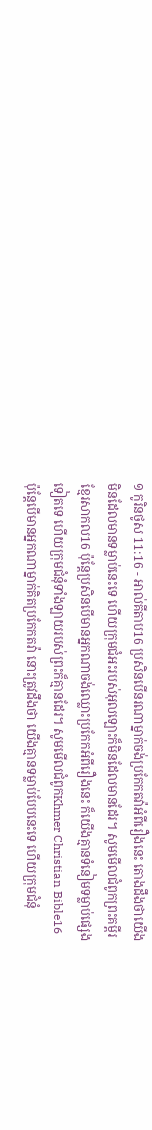១ កូរិនថូស 11:16 - អាល់គីតាប16 ប្រសិនបើនរណាម្នាក់ចង់ប្រកែកតវ៉ាអំពីរឿងនេះ តោងដឹងថាយើងមិនដែលមានទម្លាប់នេះទេ ហើយក្រុមជំអះរបស់អុលឡោះក៏មិនដែលមានដែរ។ សូមមើលជំពូកព្រះគម្ពីរខ្មែរសាកល16 ប៉ុន្តែប្រសិនបើមានអ្នកណាចង់ឈ្លោះប្រកែកអំពីរឿងនេះ ក៏យើងគ្មានទំនៀមទម្លាប់ផ្សេងទៀតទេ ហើយក្រុមជំនុំទាំងឡាយរបស់ព្រះក៏គ្មានដែរ។ សូមមើលជំពូកKhmer Christian Bible16 ប៉ុន្ដែបើមានអ្នកណាម្នាក់គិតប្រកែកតវ៉ា នោះត្រូវដឹងថា យើងគ្មានទម្លាប់បែបនេះទេ ហើយក្រុមជំនុំ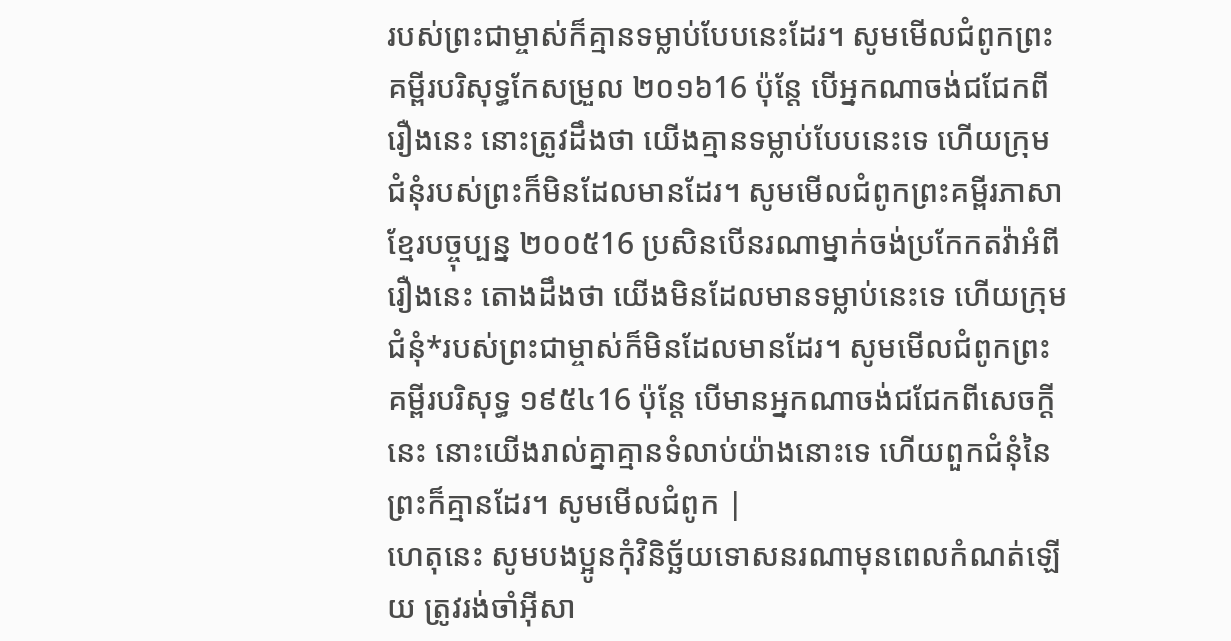របស់ព្រះជាម្ចាស់ក៏គ្មានទម្លាប់បែបនេះដែរ។ សូមមើលជំពូកព្រះគម្ពីរបរិសុទ្ធកែសម្រួល ២០១៦16 ប៉ុន្តែ បើអ្នកណាចង់ជជែកពីរឿងនេះ នោះត្រូវដឹងថា យើងគ្មានទម្លាប់បែបនេះទេ ហើយក្រុមជំនុំរបស់ព្រះក៏មិនដែលមានដែរ។ សូមមើលជំពូកព្រះគម្ពីរភាសាខ្មែរបច្ចុប្បន្ន ២០០៥16 ប្រសិនបើនរណាម្នាក់ចង់ប្រកែកតវ៉ាអំពីរឿងនេះ តោងដឹងថា យើងមិនដែលមានទម្លាប់នេះទេ ហើយក្រុមជំនុំ*របស់ព្រះជាម្ចាស់ក៏មិនដែលមានដែរ។ សូមមើលជំពូកព្រះគម្ពីរបរិសុទ្ធ ១៩៥៤16 ប៉ុន្តែ បើមានអ្នកណាចង់ជជែកពីសេចក្ដីនេះ នោះយើងរាល់គ្នាគ្មានទំលាប់យ៉ាងនោះទេ ហើយពួកជំនុំនៃព្រះក៏គ្មានដែរ។ សូមមើលជំពូក |
ហេតុនេះ សូមបងប្អូនកុំវិនិច្ឆ័យទោសនរណាមុនពេលកំណត់ឡើយ ត្រូវរង់ចាំអ៊ីសា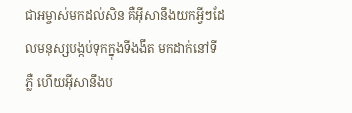ជាអម្ចាស់មកដល់សិន គឺអ៊ីសានឹងយកអ្វីៗដែលមនុស្សបង្កប់ទុកក្នុងទីងងឹត មកដាក់នៅទីភ្លឺ ហើយអ៊ីសានឹងប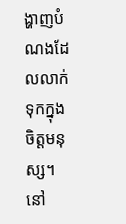ង្ហាញបំណងដែលលាក់ទុកក្នុងចិត្ដមនុស្ស។ នៅ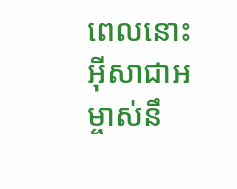ពេលនោះ អ៊ីសាជាអម្ចាស់នឹ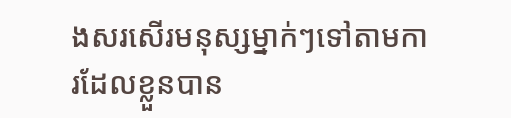ងសរសើរមនុស្សម្នាក់ៗទៅតាមការដែលខ្លួនបាន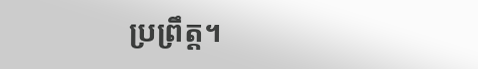ប្រព្រឹត្ដ។